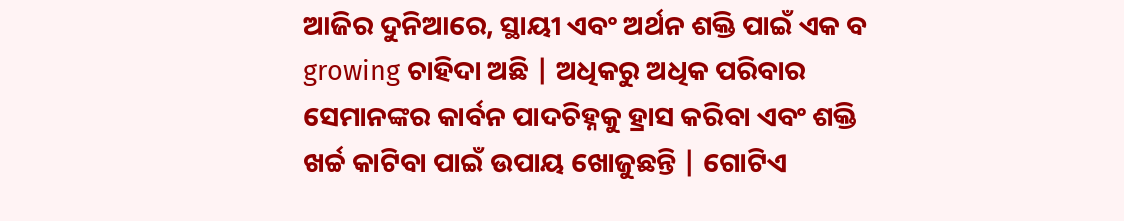ଆଜିର ଦୁନିଆରେ, ସ୍ଥାୟୀ ଏବଂ ଅର୍ଥନ ଶକ୍ତି ପାଇଁ ଏକ ବ growing ଚାହିଦା ଅଛି | ଅଧିକରୁ ଅଧିକ ପରିବାର ସେମାନଙ୍କର କାର୍ବନ ପାଦଚିହ୍ନକୁ ହ୍ରାସ କରିବା ଏବଂ ଶକ୍ତି ଖର୍ଚ୍ଚ କାଟିବା ପାଇଁ ଉପାୟ ଖୋଜୁଛନ୍ତି | ଗୋଟିଏ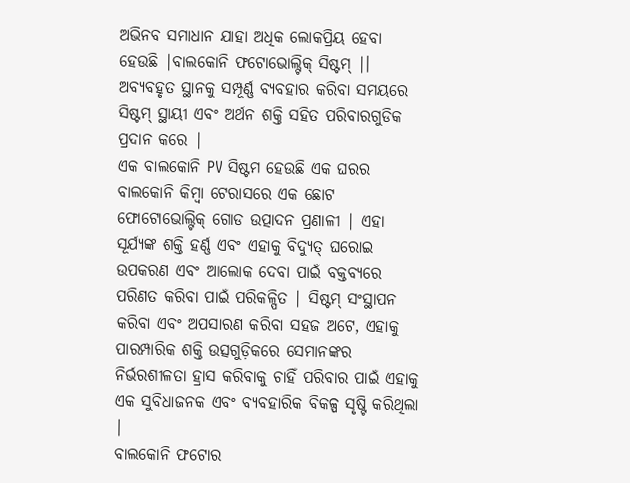ଅଭିନବ ସମାଧାନ ଯାହା ଅଧିକ ଲୋକପ୍ରିୟ ହେବା ହେଉଛି |ବାଲକୋନି ଫଟୋଭୋଲ୍ଟିକ୍ ସିଷ୍ଟମ୍ |। ଅବ୍ୟବହୃତ ସ୍ଥାନକୁ ସମ୍ପୂର୍ଣ୍ଣ ବ୍ୟବହାର କରିବା ସମୟରେ ସିଷ୍ଟମ୍ ସ୍ଥାୟୀ ଏବଂ ଅର୍ଥନ ଶକ୍ତି ସହିତ ପରିବାରଗୁଡିକ ପ୍ରଦାନ କରେ |
ଏକ ବାଲକୋନି PV ସିଷ୍ଟମ ହେଉଛି ଏକ ଘରର ବାଲକୋନି କିମ୍ବା ଟେରାସରେ ଏକ ଛୋଟ ଫୋଟୋଭୋଲ୍ଟିକ୍ ଗୋଡ ଉତ୍ପାଦନ ପ୍ରଣାଳୀ | ଏହା ସୂର୍ଯ୍ୟଙ୍କ ଶକ୍ତି ହର୍ଣ୍ଣ ଏବଂ ଏହାକୁ ବିଦ୍ୟୁତ୍ ଘରୋଇ ଉପକରଣ ଏବଂ ଆଲୋକ ଦେବା ପାଇଁ ବକ୍ତବ୍ୟରେ ପରିଣତ କରିବା ପାଇଁ ପରିକଳ୍ପିତ | ସିଷ୍ଟମ୍ ସଂସ୍ଥାପନ କରିବା ଏବଂ ଅପସାରଣ କରିବା ସହଜ ଅଟେ, ଏହାକୁ ପାରମ୍ପାରିକ ଶକ୍ତି ଉତ୍ସଗୁଡ଼ିକରେ ସେମାନଙ୍କର ନିର୍ଭରଶୀଳତା ହ୍ରାସ କରିବାକୁ ଚାହିଁ ପରିବାର ପାଇଁ ଏହାକୁ ଏକ ସୁବିଧାଜନକ ଏବଂ ବ୍ୟବହାରିକ ବିକଳ୍ପ ସୃଷ୍ଟି କରିଥିଲା |
ବାଲକୋନି ଫଟୋର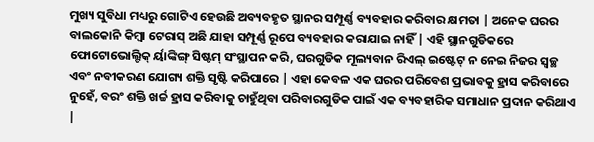ମୁଖ୍ୟ ସୁବିଧା ମଧ୍ୟରୁ ଗୋଟିଏ ହେଉଛି ଅବ୍ୟବହୃତ ସ୍ଥାନର ସମ୍ପୂର୍ଣ୍ଣ ବ୍ୟବହାର କରିବାର କ୍ଷମତା | ଅନେକ ଘରର ବାଲକୋନି କିମ୍ବା ଟେରାସ୍ ଅଛି ଯାହା ସମ୍ପୂର୍ଣ୍ଣ ରୂପେ ବ୍ୟବହାର କରାଯାଇ ନାହିଁ | ଏହି ସ୍ଥାନଗୁଡିକରେ ଫୋଟୋଭୋଲ୍ଟିକ୍ ର୍ୟାଙ୍କିଙ୍ଗ୍ ସିଷ୍ଟମ୍ ସଂସ୍ଥାପନ କରି, ଘରଗୁଡିକ ମୂଲ୍ୟବାନ ରିଏଲ୍ ଇଷ୍ଟେଟ୍ ନ ନେଇ ନିଜର ସ୍ୱଚ୍ଛ ଏବଂ ନବୀକରଣ ଯୋଗ୍ୟ ଶକ୍ତି ସୃଷ୍ଟି କରିପାରେ | ଏହା କେବଳ ଏକ ଘରର ପରିବେଶ ପ୍ରଭାବକୁ ହ୍ରାସ କରିବାରେ ନୁହେଁ, ବରଂ ଶକ୍ତି ଖର୍ଚ୍ଚ ହ୍ରାସ କରିବାକୁ ଚାହୁଁଥିବା ପରିବାରଗୁଡିକ ପାଇଁ ଏକ ବ୍ୟବହାରିକ ସମାଧାନ ପ୍ରଦାନ କରିଥାଏ |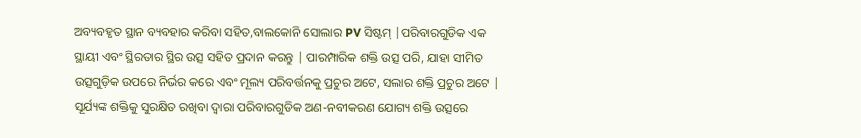ଅବ୍ୟବହୃତ ସ୍ଥାନ ବ୍ୟବହାର କରିବା ସହିତ,ବାଲକୋନି ସୋଲାର PV ସିଷ୍ଟମ୍ |ପରିବାରଗୁଡିକ ଏକ ସ୍ଥାୟୀ ଏବଂ ସ୍ଥିରତାର ସ୍ଥିର ଉତ୍ସ ସହିତ ପ୍ରଦାନ କରନ୍ତୁ | ପାରମ୍ପାରିକ ଶକ୍ତି ଉତ୍ସ ପରି, ଯାହା ସୀମିତ ଉତ୍ସଗୁଡ଼ିକ ଉପରେ ନିର୍ଭର କରେ ଏବଂ ମୂଲ୍ୟ ପରିବର୍ତ୍ତନକୁ ପ୍ରଚୁର ଅଟେ, ସଲାର ଶକ୍ତି ପ୍ରଚୁର ଅଟେ | ସୂର୍ଯ୍ୟଙ୍କ ଶକ୍ତିକୁ ସୁରକ୍ଷିତ ରଖିବା ଦ୍ୱାରା ପରିବାରଗୁଡିକ ଅଣ-ନବୀକରଣ ଯୋଗ୍ୟ ଶକ୍ତି ଉତ୍ସରେ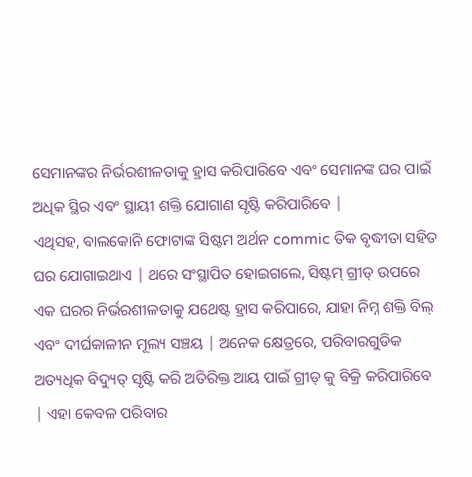ସେମାନଙ୍କର ନିର୍ଭରଶୀଳତାକୁ ହ୍ରାସ କରିପାରିବେ ଏବଂ ସେମାନଙ୍କ ଘର ପାଇଁ ଅଧିକ ସ୍ଥିର ଏବଂ ସ୍ଥାୟୀ ଶକ୍ତି ଯୋଗାଣ ସୃଷ୍ଟି କରିପାରିବେ |
ଏଥିସହ, ବାଲକୋନି ଫୋଟାଙ୍କ ସିଷ୍ଟମ ଅର୍ଥନ commic ତିକ ବୃଦ୍ଧୀତା ସହିତ ଘର ଯୋଗାଇଥାଏ | ଥରେ ସଂସ୍ଥାପିତ ହୋଇଗଲେ, ସିଷ୍ଟମ୍ ଗ୍ରୀଡ୍ ଉପରେ ଏକ ଘରର ନିର୍ଭରଶୀଳତାକୁ ଯଥେଷ୍ଟ ହ୍ରାସ କରିପାରେ, ଯାହା ନିମ୍ନ ଶକ୍ତି ବିଲ୍ ଏବଂ ଦୀର୍ଘକାଳୀନ ମୂଲ୍ୟ ସଞ୍ଚୟ | ଅନେକ କ୍ଷେତ୍ରରେ, ପରିବାରଗୁଡିକ ଅତ୍ୟଧିକ ବିଦ୍ୟୁତ୍ ସୃଷ୍ଟି କରି ଅତିରିକ୍ତ ଆୟ ପାଇଁ ଗ୍ରୀଡ୍ କୁ ବିକ୍ରି କରିପାରିବେ | ଏହା କେବଳ ପରିବାର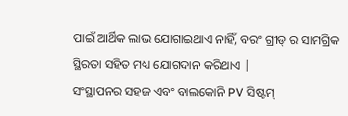ପାଇଁ ଆର୍ଥିକ ଲାଭ ଯୋଗାଇଥାଏ ନାହିଁ, ବରଂ ଗ୍ରୀଡ୍ ର ସାମଗ୍ରିକ ସ୍ଥିରତା ସହିତ ମଧ୍ୟ ଯୋଗଦାନ କରିଥାଏ |
ସଂସ୍ଥାପନର ସହଜ ଏବଂ ବାଲକୋନି PV ସିଷ୍ଟମ୍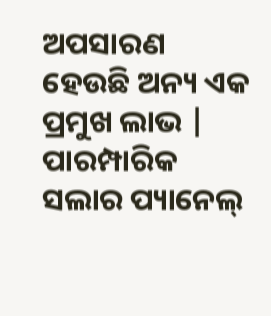ଅପସାରଣ ହେଉଛି ଅନ୍ୟ ଏକ ପ୍ରମୁଖ ଲାଭ | ପାରମ୍ପାରିକ ସଲାର ପ୍ୟାନେଲ୍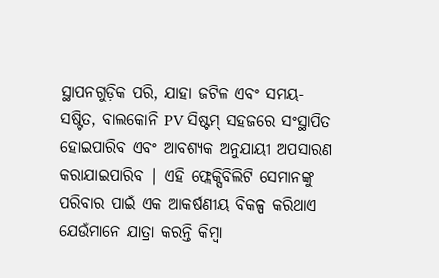ସ୍ଥାପନଗୁଡ଼ିକ ପରି, ଯାହା ଜଟିଳ ଏବଂ ସମୟ-ସଷ୍ଟିତ, ବାଲକୋନି PV ସିଷ୍ଟମ୍ ସହଜରେ ସଂସ୍ଥାପିତ ହୋଇପାରିବ ଏବଂ ଆବଶ୍ୟକ ଅନୁଯାୟୀ ଅପସାରଣ କରାଯାଇପାରିବ | ଏହି ଫ୍ଲେକ୍ସିବିଲିଟି ସେମାନଙ୍କୁ ପରିବାର ପାଇଁ ଏକ ଆକର୍ଷଣୀୟ ବିକଳ୍ପ କରିଥାଏ ଯେଉଁମାନେ ଯାତ୍ରା କରନ୍ତି କିମ୍ବା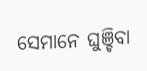ସେମାନେ ଘୁଞ୍ଚିବା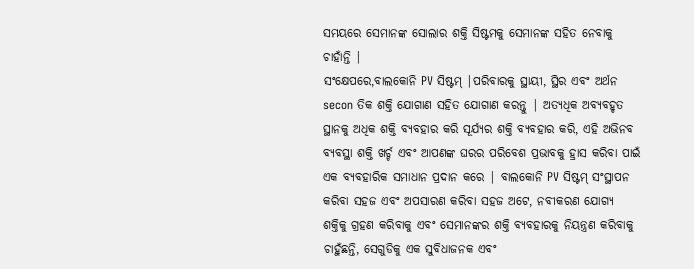ସମୟରେ ସେମାନଙ୍କ ସୋଲାର ଶକ୍ତି ସିଷ୍ଟମକୁ ସେମାନଙ୍କ ସହିତ ନେବାକୁ ଚାହାଁନ୍ତି |
ସଂକ୍ଷେପରେ,ବାଲକୋନି PV ସିଷ୍ଟମ୍ |ପରିବାରକୁ ସ୍ଥାୟୀ, ସ୍ଥିର ଏବଂ ଅର୍ଥନ secon ତିକ ଶକ୍ତି ଯୋଗାଣ ସହିତ ଯୋଗାଣ କରନ୍ତୁ | ଅତ୍ୟଧିକ ଅବ୍ୟବହୃତ ସ୍ଥାନକୁ ଅଧିକ ଶକ୍ତି ବ୍ୟବହାର କରି ସୂର୍ଯ୍ୟର ଶକ୍ତି ବ୍ୟବହାର କରି, ଏହି ଅଭିନବ ବ୍ୟବସ୍ଥା ଶକ୍ତି ଖର୍ଚ୍ଚ ଏବଂ ଆପଣଙ୍କ ଘରର ପରିବେଶ ପ୍ରଭାବକୁ ହ୍ରାସ କରିବା ପାଇଁ ଏକ ବ୍ୟବହାରିକ ସମାଧାନ ପ୍ରଦାନ କରେ | ବାଲକୋନି PV ସିଷ୍ଟମ୍ ସଂସ୍ଥାପନ କରିବା ସହଜ ଏବଂ ଅପସାରଣ କରିବା ସହଜ ଅଟେ, ନବୀକରଣ ଯୋଗ୍ୟ ଶକ୍ତିକୁ ଗ୍ରହଣ କରିବାକୁ ଏବଂ ସେମାନଙ୍କର ଶକ୍ତି ବ୍ୟବହାରକୁ ନିୟନ୍ତ୍ରଣ କରିବାକୁ ଚାହୁଁଛନ୍ତି, ସେଗୁଡିକୁ ଏକ ସୁବିଧାଜନକ ଏବଂ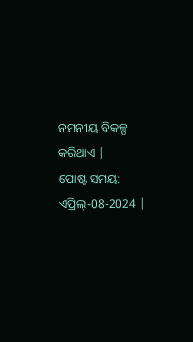ନମନୀୟ ବିକଳ୍ପ କରିଥାଏ |
ପୋଷ୍ଟ ସମୟ: ଏପ୍ରିଲ୍-08-2024 |